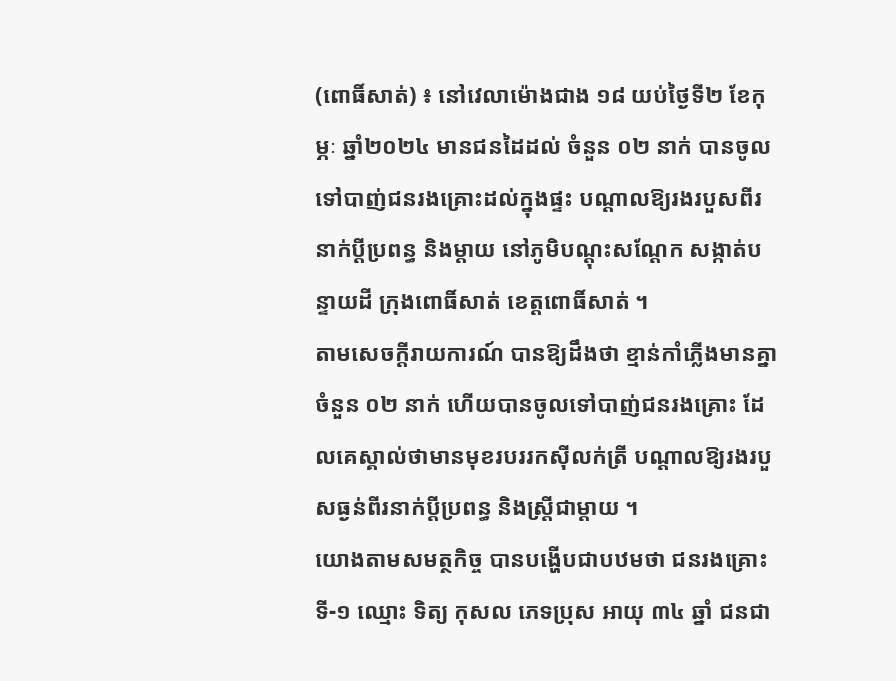(ពោធិ៍សាត់) ៖ នៅវេលាម៉ោងជាង ១៨ យប់ថ្ងៃទី២ ខែកុម្ភៈ ឆ្នាំ២០២៤ មានជនដៃដល់ ចំនួន ០២ នាក់ បានចូលទៅបាញ់ជនរងគ្រោះដល់ក្នុងផ្ទះ បណ្តាលឱ្យរងរបួសពីរនាក់ប្តីប្រពន្ធ និងម្តាយ នៅភូមិបណ្តុះសណ្តែក សង្កាត់បន្ទាយដី ក្រុងពោធិ៍សាត់ ខេត្តពោធិ៍សាត់ ។
តាមសេចក្តីរាយការណ៍ បានឱ្យដឹងថា ខ្មាន់កាំភ្លើងមានគ្នា ចំនួន ០២ នាក់ ហើយបានចូលទៅបាញ់ជនរងគ្រោះ ដែលគេស្គាល់ថាមានមុខរបររកស៊ីលក់ត្រី បណ្តាលឱ្យរងរបួសធ្ងន់ពីរនាក់ប្តីប្រពន្ធ និងស្រ្តីជាម្តាយ ។
យោងតាមសមត្ថកិច្ច បានបង្ហើបជាបឋមថា ជនរងគ្រោះ ទី-១ ឈ្មោះ ទិត្យ កុសល ភេទប្រុស អាយុ ៣៤ ឆ្នាំ ជនជា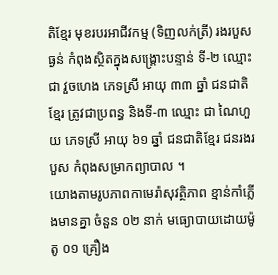តិខ្មែរ មុខរបរអាជីវកម្ម (ទិញលក់ត្រី) រងរបួសធ្ងន់ កំពុងស្ថិតក្នុងសង្រ្គោះបន្ទាន់ ទី-២ ឈ្មោះ ជា វួចហេង ភេទស្រី អាយុ ៣៣ ឆ្នាំ ជនជាតិខ្មែរ ត្រូវជាប្រពន្ធ និងទី-៣ ឈ្មោះ ជា ណៃហួយ ភេទស្រី អាយុ ៦១ ឆ្នាំ ជនជាតិខ្មែរ ជនរងរបួស កំពុងសម្រាកព្យាបាល ។
យោងតាមរូបភាពកាមេរ៉ាសុវត្ថិភាព ខ្មាន់កាំភ្លើងមានគ្នា ចំនួន ០២ នាក់ មធ្យោបាយដោយម៉ូតូ ០១ គ្រឿង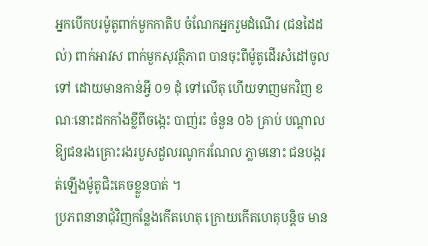អ្នកបើកបរម៉ូតូពាក់មួកកាតិប ចំណែកអ្នករួមដំណើរ (ជនដៃដល់) ពាក់អាវស ពាក់មួកសុវត្ថិភាព បានចុះពីម៉ូតូដើរសំដៅចូលទៅ ដោយមានកាន់អ្វី ០១ ដុំ ទៅលើតុ ហើយទាញមកវិញ ខណៈនោះដកកាំងខ្លីពីចង្កេះ បាញ់រះ ចំនួន ០៦ គ្រាប់ បណ្ដាលឱ្យជនរងគ្រោះរងរបួសដួលរណូករណែល ភ្លាមនោះ ជនបង្ករត់ឡើងម៉ូតូជិះគេចខ្លួនបាត់ ។
ប្រភពនានាជុំវិញកន្លែងកើតហេតុ ក្រោយកើតហេតុបន្តិច មាន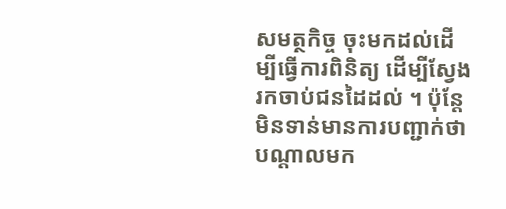សមត្ថកិច្ច ចុះមកដល់ដើម្បីធ្វើការពិនិត្យ ដើម្បីស្វែងរកចាប់ជនដៃដល់ ។ ប៉ុន្តែមិនទាន់មានការបញ្ជាក់ថា បណ្តាលមក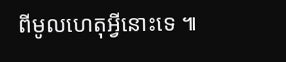ពីមូលហេតុអ្វីនោះទេ ៕